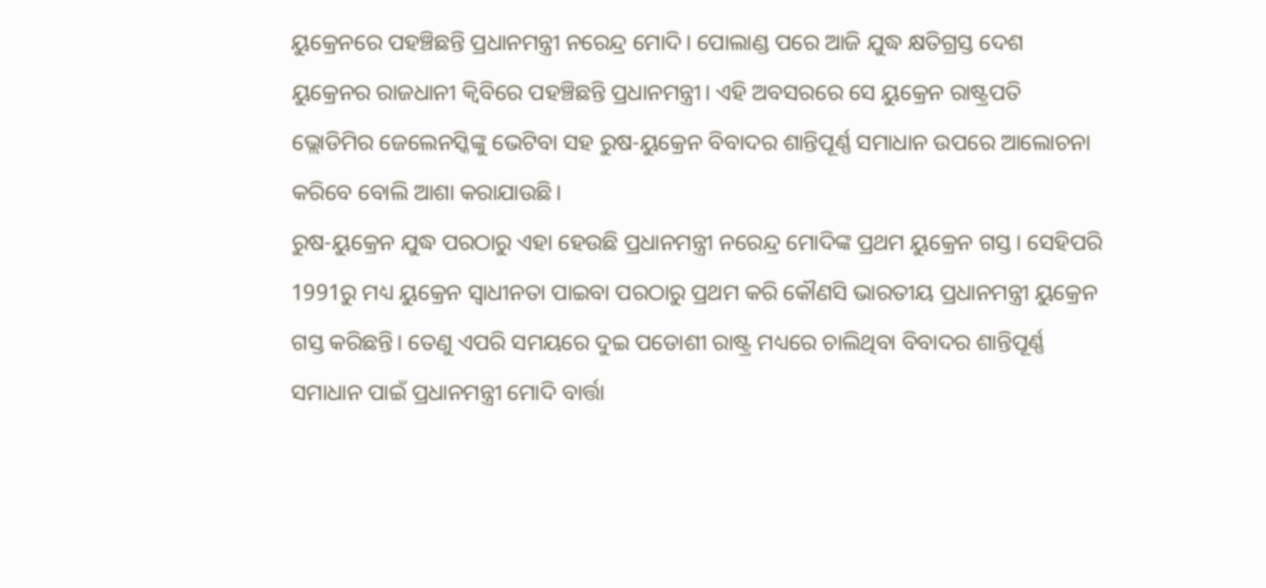ୟୁକ୍ରେନରେ ପହଞ୍ଚିଛନ୍ତି ପ୍ରଧାନମନ୍ତ୍ରୀ ନରେନ୍ଦ୍ର ମୋଦି। ପୋଲାଣ୍ଡ ପରେ ଆଜି ଯୁଦ୍ଧ କ୍ଷତିଗ୍ରସ୍ତ ଦେଶ ୟୁକ୍ରେନର ରାଜଧାନୀ କ୍ୱିବିରେ ପହଞ୍ଚିଛନ୍ତି ପ୍ରଧାନମନ୍ତ୍ରୀ। ଏହି ଅବସରରେ ସେ ୟୁକ୍ରେନ ରାଷ୍ଟ୍ରପତି ଭ୍ଲୋଡିମିର ଜେଲେନସ୍କିଙ୍କୁ ଭେଟିବା ସହ ରୁଷ-ୟୁକ୍ରେନ ବିବାଦର ଶାନ୍ତିପୂର୍ଣ୍ଣ ସମାଧାନ ଉପରେ ଆଲୋଚନା କରିବେ ବୋଲି ଆଶା କରାଯାଉଛି।
ରୁଷ-ୟୁକ୍ରେନ ଯୁଦ୍ଧ ପରଠାରୁ ଏହା ହେଉଛି ପ୍ରଧାନମନ୍ତ୍ରୀ ନରେନ୍ଦ୍ର ମୋଦିଙ୍କ ପ୍ରଥମ ୟୁକ୍ରେନ ଗସ୍ତ। ସେହିପରି 1991ରୁ ମଧ୍ୟ ୟୁକ୍ରେନ ସ୍ୱାଧୀନତା ପାଇବା ପରଠାରୁ ପ୍ରଥମ କରି କୌଣସି ଭାରତୀୟ ପ୍ରଧାନମନ୍ତ୍ରୀ ୟୁକ୍ରେନ ଗସ୍ତ କରିଛନ୍ତି। ତେଣୁ ଏପରି ସମୟରେ ଦୁଇ ପଡୋଶୀ ରାଷ୍ଟ୍ର ମଧ୍ୟରେ ଚାଲିଥିବା ବିବାଦର ଶାନ୍ତିପୂର୍ଣ୍ଣ ସମାଧାନ ପାଇଁ ପ୍ରଧାନମନ୍ତ୍ରୀ ମୋଦି ବାର୍ତ୍ତା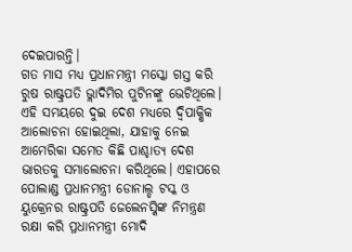ଦେଇପାରନ୍ତି।
ଗତ ମାସ ମଧ୍ୟ ପ୍ରଧାନମନ୍ତ୍ରୀ ମସ୍କୋ ଗସ୍ତ କରି ରୁଷ ରାଷ୍ଟ୍ରପତି ଭ୍ଲାଦିମିର ପୁଟିନଙ୍କୁ ଭେଟିଥିଲେ। ଏହି ସମୟରେ ଦୁଇ ଦେଶ ମଧ୍ୟରେ ଦ୍ୱିପାକ୍ଷିକ ଆଲୋଚନା ହୋଇଥିଲା, ଯାହାକୁ ନେଇ ଆମେରିକା ସମେତ କିଛି ପାଶ୍ଚାତ୍ୟ ଦେଶ ଭାରତକୁ ସମାଲୋଚନା କରିଥିଲେ। ଏହାପରେ ପୋଲାଣ୍ଡ ପ୍ରଧାନମନ୍ତ୍ରୀ ଡୋନାଲ୍ଡ ଟସ୍କ ଓ ୟୁକ୍ରେନର ରାଷ୍ଟ୍ରପତି ଜେଲେନସ୍କିଙ୍କ ନିମନ୍ତ୍ରଣ ରକ୍ଷା କରି ପ୍ରଧାନମନ୍ତ୍ରୀ ମୋଦି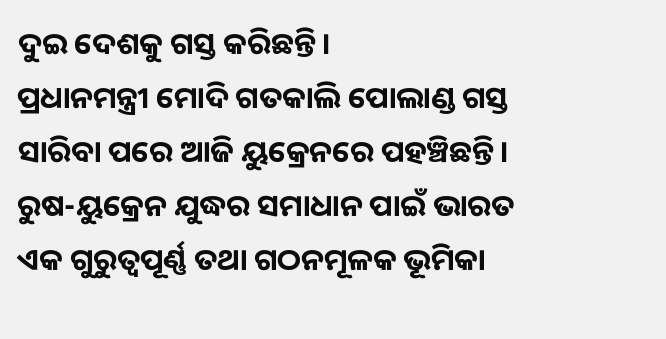ଦୁଇ ଦେଶକୁ ଗସ୍ତ କରିଛନ୍ତି।
ପ୍ରଧାନମନ୍ତ୍ରୀ ମୋଦି ଗତକାଲି ପୋଲାଣ୍ଡ ଗସ୍ତ ସାରିବା ପରେ ଆଜି ୟୁକ୍ରେନରେ ପହଞ୍ଚିଛନ୍ତି। ରୁଷ-ୟୁକ୍ରେନ ଯୁଦ୍ଧର ସମାଧାନ ପାଇଁ ଭାରତ ଏକ ଗୁରୁତ୍ୱପୂର୍ଣ୍ଣ ତଥା ଗଠନମୂଳକ ଭୂମିକା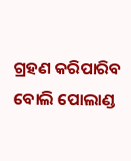ଗ୍ରହଣ କରିପାରିବ ବୋଲି ପୋଲାଣ୍ଡ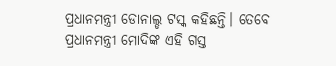ପ୍ରଧାନମନ୍ତ୍ରୀ ଡୋନାଲ୍ଡ ଟସ୍କ କହିଛନ୍ତି। ତେବେ ପ୍ରଧାନମନ୍ତ୍ରୀ ମୋଦିଙ୍କ ଏହି ଗସ୍ତ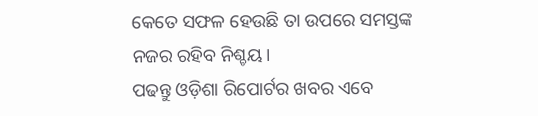କେତେ ସଫଳ ହେଉଛି ତା ଉପରେ ସମସ୍ତଙ୍କ ନଜର ରହିବ ନିଶ୍ଚୟ।
ପଢନ୍ତୁ ଓଡ଼ିଶା ରିପୋର୍ଟର ଖବର ଏବେ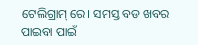ଟେଲିଗ୍ରାମ୍ ରେ। ସମସ୍ତ ବଡ ଖବର ପାଇବା ପାଇଁ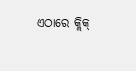ଏଠାରେ କ୍ଲିକ୍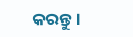କରନ୍ତୁ।